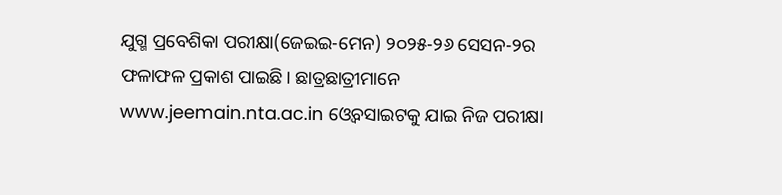ଯୁଗ୍ମ ପ୍ରବେଶିକା ପରୀକ୍ଷା(ଜେଇଇ-ମେନ) ୨୦୨୫-୨୬ ସେସନ-୨ର ଫଳାଫଳ ପ୍ରକାଶ ପାଇଛି। ଛାତ୍ରଛାତ୍ରୀମାନେ www.jeemain.nta.ac.in ଓ୍ବେବସାଇଟକୁ ଯାଇ ନିଜ ପରୀକ୍ଷା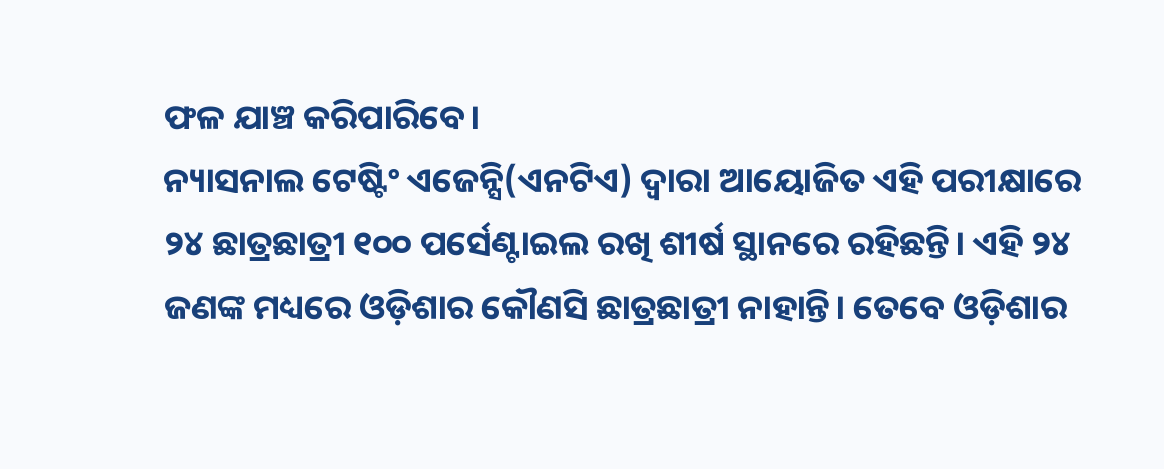ଫଳ ଯାଞ୍ଚ କରିପାରିବେ।
ନ୍ୟାସନାଲ ଟେଷ୍ଟିଂ ଏଜେନ୍ସି(ଏନଟିଏ) ଦ୍ଵାରା ଆୟୋଜିତ ଏହି ପରୀକ୍ଷାରେ ୨୪ ଛାତ୍ରଛାତ୍ରୀ ୧୦୦ ପର୍ସେଣ୍ଟାଇଲ ରଖି ଶୀର୍ଷ ସ୍ଥାନରେ ରହିଛନ୍ତି। ଏହି ୨୪ ଜଣଙ୍କ ମଧ୍ୟରେ ଓଡ଼ିଶାର କୌଣସି ଛାତ୍ରଛାତ୍ରୀ ନାହାନ୍ତି। ତେବେ ଓଡ଼ିଶାର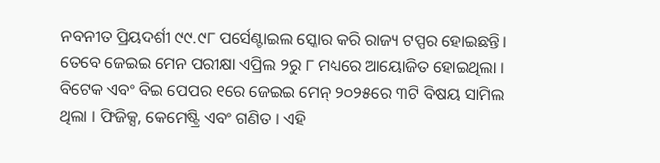ନବନୀତ ପ୍ରିୟଦର୍ଶୀ ୯୯.୯୮ ପର୍ସେଣ୍ଟାଇଲ ସ୍କୋର କରି ରାଜ୍ୟ ଟପ୍ପର ହୋଇଛନ୍ତି। ତେବେ ଜେଇଇ ମେନ ପରୀକ୍ଷା ଏପ୍ରିଲ ୨ରୁ ୮ ମଧ୍ୟରେ ଆୟୋଜିତ ହୋଇଥିଲା । ବିଟେକ ଏବଂ ବିଇ ପେପର ୧ରେ ଜେଇଇ ମେନ୍ ୨୦୨୫ରେ ୩ଟି ବିଷୟ ସାମିଲ ଥିଲା । ଫିଜିକ୍ସ, କେମେଷ୍ଟ୍ରି ଏବଂ ଗଣିତ । ଏହି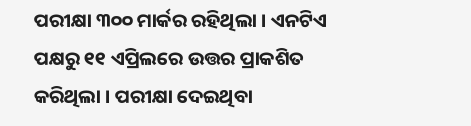ପରୀକ୍ଷା ୩୦୦ ମାର୍କର ରହିଥିଲା । ଏନଟିଏ ପକ୍ଷରୁ ୧୧ ଏପ୍ରିଲରେ ଉତ୍ତର ପ୍ରାକଶିତ କରିଥିଲା । ପରୀକ୍ଷା ଦେଇଥିବା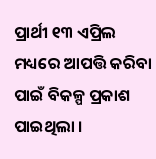ପ୍ରାର୍ଥୀ ୧୩ ଏପ୍ରିଲ ମଧ୍ୟରେ ଆପତ୍ତି କରିବା ପାଇଁ ବିକଳ୍ପ ପ୍ରକାଶ ପାଇଥିଲା ।